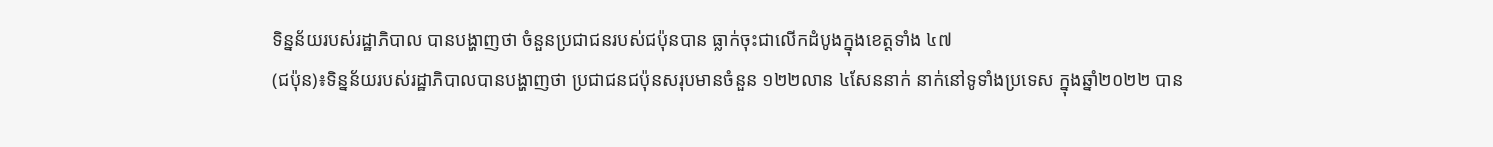ទិន្នន័យរបស់រដ្ឋាភិបាល បានបង្ហាញថា ចំនួនប្រជាជនរបស់ជប៉ុនបាន ធ្លាក់ចុះជាលើកដំបូងក្នុងខេត្តទាំង ៤៧
(ជប៉ុន)៖ទិន្នន័យរបស់រដ្ឋាភិបាលបានបង្ហាញថា ប្រជាជនជប៉ុនសរុបមានចំនួន ១២២លាន ៤សែននាក់ នាក់នៅទូទាំងប្រទេស ក្នុងឆ្នាំ២០២២ បាន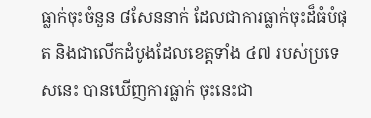ធ្លាក់ចុះចំនួន ៨សែននាក់ ដែលជាការធ្លាក់ចុះដ៏ធំបំផុត និងជាលើកដំបូងដែលខេត្តទាំង ៤៧ របស់ប្រទេសនេះ បានឃើញការធ្លាក់ ចុះនេះជា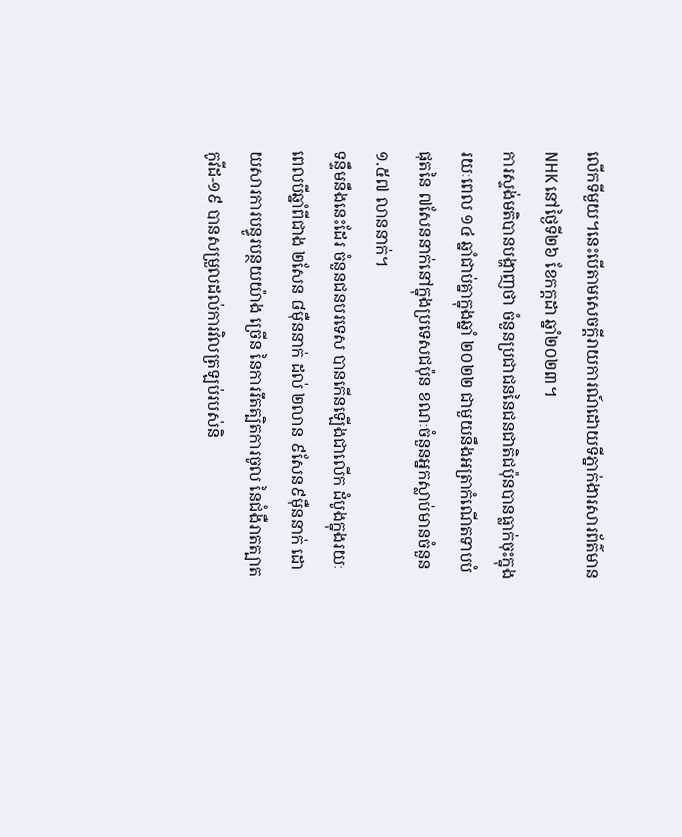លើកទីមួយ។នេះបើតាមសេចក្តីរាយការណ៍ដោយទីភ្នាក់ងារសារព័ត៌មាន NHK នៅថ្ងៃទី២៦ ខែកក្ដដា ឆ្នាំ២០២៣។
ការស្ទង់មតិបានបង្ហាញថា ចំនួនប្រជាជននៃជនជាតិជប៉ុនបានធ្លាក់ចុះក្នុងរយៈពេល ១៤ ឆ្នាំជាប់គ្នាក្នុងឆ្នាំ ២០២២ ជាមួយនឹងអត្រាកំណើតទាបបំផុតនៃ ៧សែននាក់នៅក្នុងប្រទេសជប៉ុន ខណៈចំនួនអ្នកស្លាប់មានចំនួន ១.៥៧ លាននាក់។
ទន្ទឹមនឹងនេះដែរ ចំនួនជនបរទេស បានកើនឡើងជាលើក ដំបូងក្នុងរយៈពេលបីឆ្នាំពីជាង ២សែន ៨ម៉ឺននាក់ ដល់ ២លាន ៩សែន៩ម៉ឺននាក់ ដោយសារការបន្ធូរបន្ថយយ៉ាង ច្រើន នៃការរឹតត្បិតការចូល នៃជំងឺរាតត្បាតកូវីដ-១៩ បានសម្រួលដល់ការវិលត្រឡប់របស់និ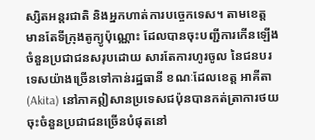ស្សិតអន្តរជាតិ និងអ្នកហាត់ការបច្ចេកទេស។ តាមខេត្ត មានតែទីក្រុងតូក្យូប៉ុណ្ណោះ ដែលបានចុះបញ្ជីការកើនឡើងចំនួនប្រជាជនសរុបដោយ សារតែការហូរចូល នៃជនបរទេសយ៉ាងច្រើនទៅកាន់រដ្ឋធានី ខណៈដែលខេត្ត អាគីតា (Akita) នៅភាគឦសានប្រទេសជប៉ុនបានកត់ត្រាការថយចុះចំនួនប្រជាជនច្រើនបំផុតនៅ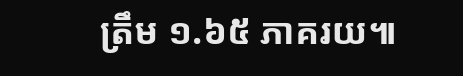ត្រឹម ១.៦៥ ភាគរយ៕